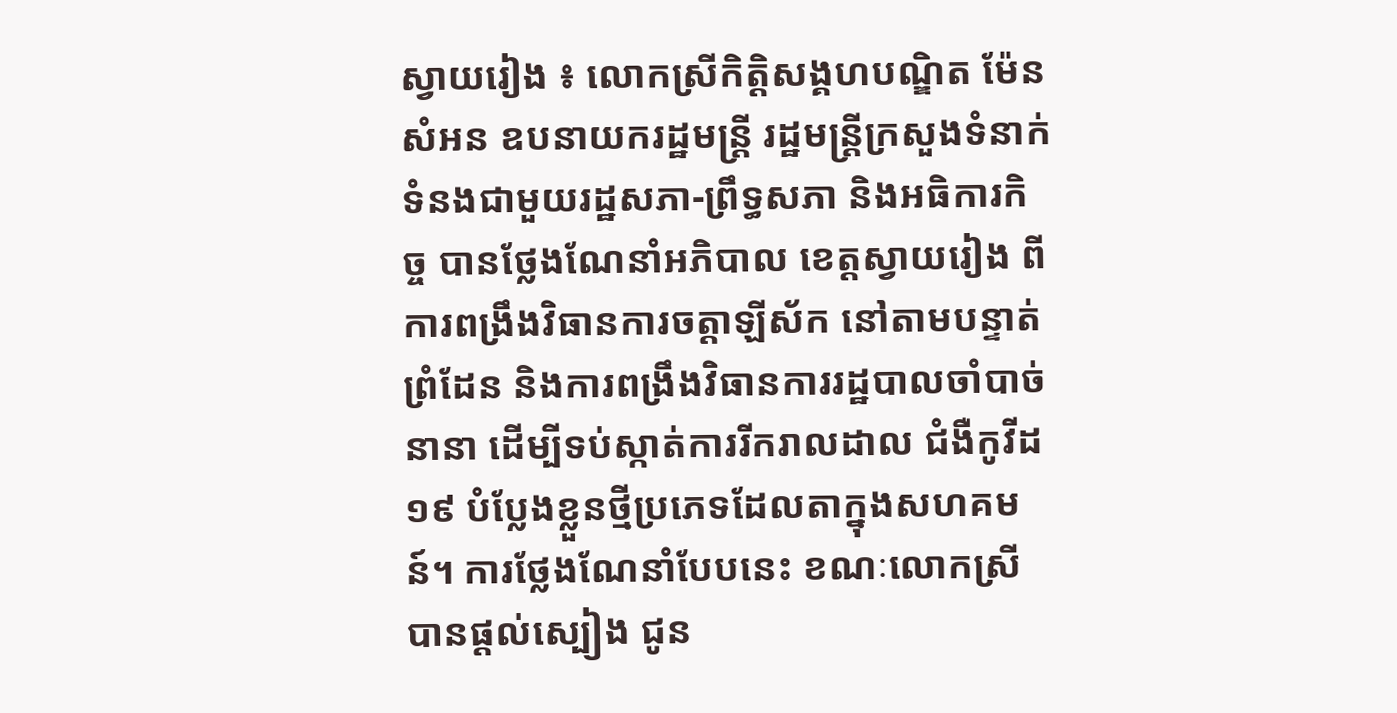ស្វាយរៀង ៖ លោកស្រីកិត្តិសង្គហបណ្ឌិត ម៉ែន សំអន ឧបនាយករដ្ឋមន្រ្តី រដ្ឋមន្រ្តីក្រសួងទំនាក់ទំនងជាមួយរដ្ឋសភា-ព្រឹទ្ធសភា និងអធិការកិច្ច បានថ្លែងណែនាំអភិបាល ខេត្តស្វាយរៀង ពីការពង្រឹងវិធានការចត្តាឡីស័ក នៅតាមបន្ទាត់ព្រំដែន និងការពង្រឹងវិធានការរដ្ឋបាលចាំបាច់នានា ដើម្បីទប់ស្កាត់ការរីករាលដាល ជំងឺកូវីដ១៩ បំប្លែងខ្លួនថ្មីប្រភេទដែលតាក្នុងសហគមន៍។ ការថ្លែងណែនាំបែបនេះ ខណៈលោកស្រី បានផ្តល់ស្បៀង ជូន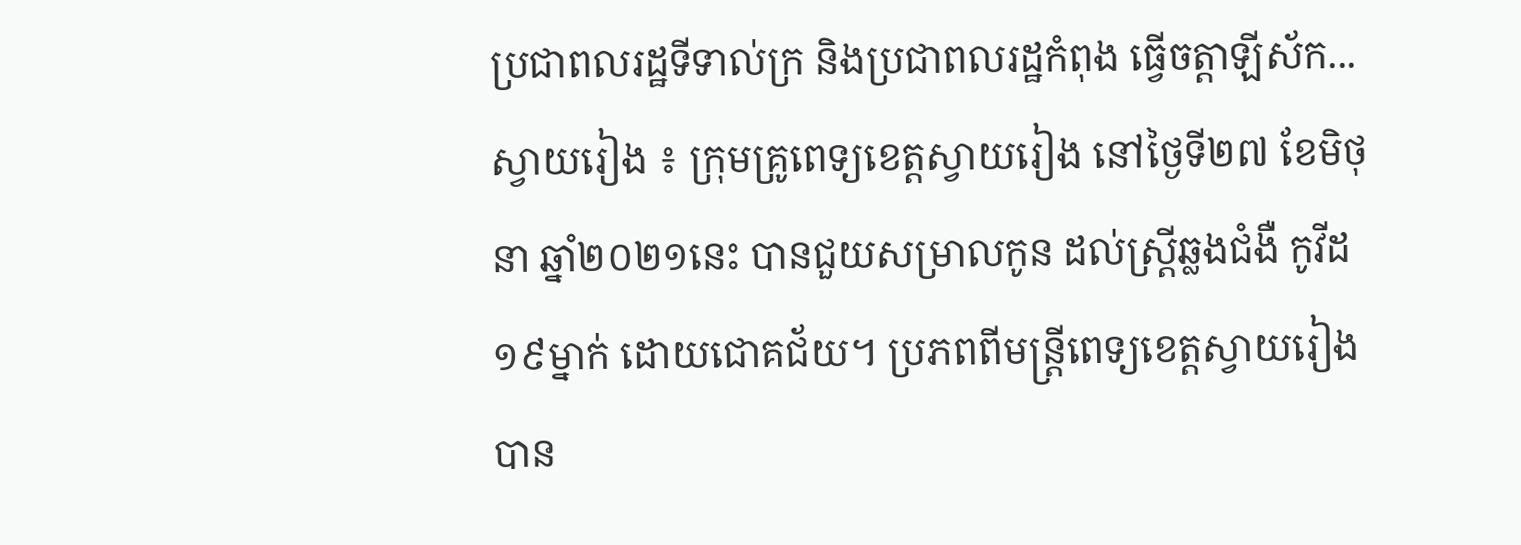ប្រជាពលរដ្ឋទីទាល់ក្រ និងប្រជាពលរដ្ឋកំពុង ធ្វើចត្តាឡីស័ក...
ស្វាយរៀង ៖ ក្រុមគ្រូពេទ្យខេត្តស្វាយរៀង នៅថ្ងៃទី២៧ ខែមិថុនា ឆ្នាំ២០២១នេះ បានជួយសម្រាលកូន ដល់ស្ត្រីឆ្លងជំងឺ កូវីដ១៩ម្នាក់ ដោយជោគជ័យ។ ប្រភពពីមន្រ្តីពេទ្យខេត្តស្វាយរៀង បាន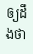ឲ្យដឹងថា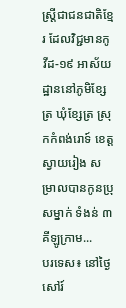ស្រ្ដីជាជនជាតិខ្មែរ ដែលវិជ្ជមានកូវីដ-១៩ អាស័យដ្ឋាននៅភូមិខ្សែត្រ ឃុំខ្សែត្រ ស្រុកកំពង់រោទ៍ ខេត្តស្វាយរៀង សម្រាលបានកូនប្រុសម្នាក់ ទំងន់ ៣ គីឡូក្រាម...
បរទេស៖ នៅថ្ងៃសៅរ៍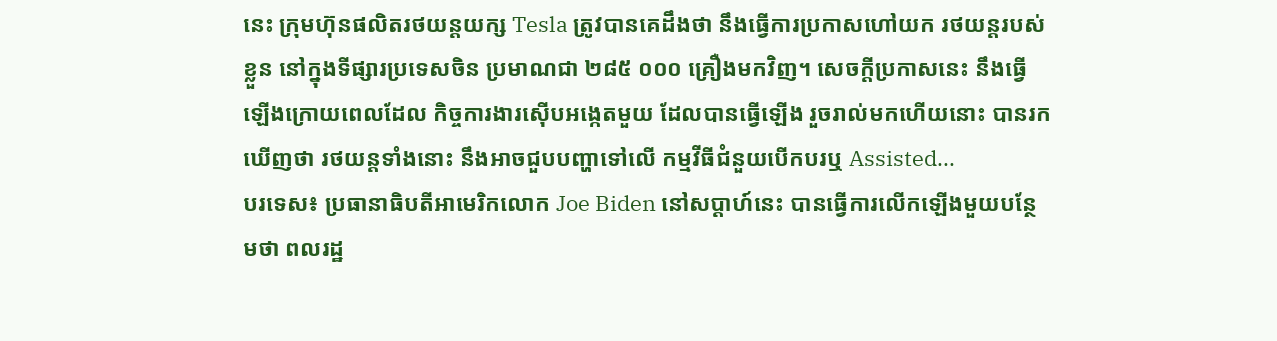នេះ ក្រុមហ៊ុនផលិតរថយន្តយក្ស Tesla ត្រូវបានគេដឹងថា នឹងធ្វើការប្រកាសហៅយក រថយន្តរបស់ខ្លួន នៅក្នុងទីផ្សារប្រទេសចិន ប្រមាណជា ២៨៥ ០០០ គ្រឿងមកវិញ។ សេចក្តីប្រកាសនេះ នឹងធ្វើឡើងក្រោយពេលដែល កិច្ចការងារស៊ើបអង្កេតមួយ ដែលបានធ្វើឡើង រួចរាល់មកហើយនោះ បានរកឃើញថា រថយន្តទាំងនោះ នឹងអាចជួបបញ្ហាទៅលើ កម្មវីធីជំនួយបើកបរឬ Assisted...
បរទេស៖ ប្រធានាធិបតីអាមេរិកលោក Joe Biden នៅសប្តាហ៍នេះ បានធ្វើការលើកឡើងមួយបន្ថែមថា ពលរដ្ឋ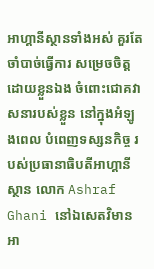អាហ្គានីស្ថានទាំងអស់ គួរតែចាំបាច់ធ្វើការ សម្រេចចិត្តដោយខ្លួនឯង ចំពោះជោគវាសនារបស់ខ្លួន នៅក្នុងអំឡូងពេល បំពេញទស្សនកិច្ច របស់ប្រធានាធិបតីអាហ្គានីស្ថាន លោក Ashraf Ghani នៅឯសេតវិមានអា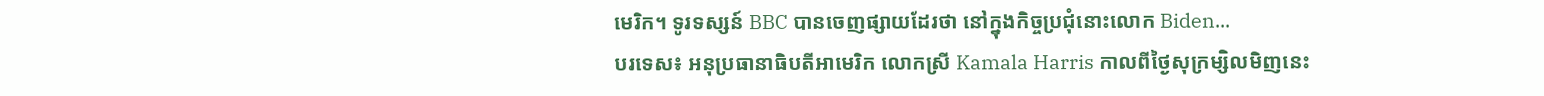មេរិក។ ទូរទស្សន៍ BBC បានចេញផ្សាយដែរថា នៅក្នុងកិច្ចប្រជុំនោះលោក Biden...
បរទេស៖ អនុប្រធានាធិបតីអាមេរិក លោកស្រី Kamala Harris កាលពីថ្ងៃសុក្រម្សិលមិញនេះ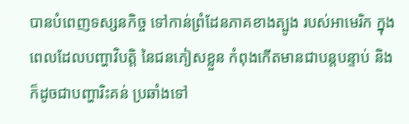បានបំពេញទស្សនកិច្ច ទៅកាន់ព្រំដែនភាគខាងត្បូង របស់អាមេរិក ក្នុងពេលដែលបញ្ហាវិបត្តិ នៃជនភៀសខ្លួន កំពុងកើតមានជាបន្តបន្ទាប់ និងក៏ដូចជាបញ្ហារិះគន់ ប្រឆាំងទៅ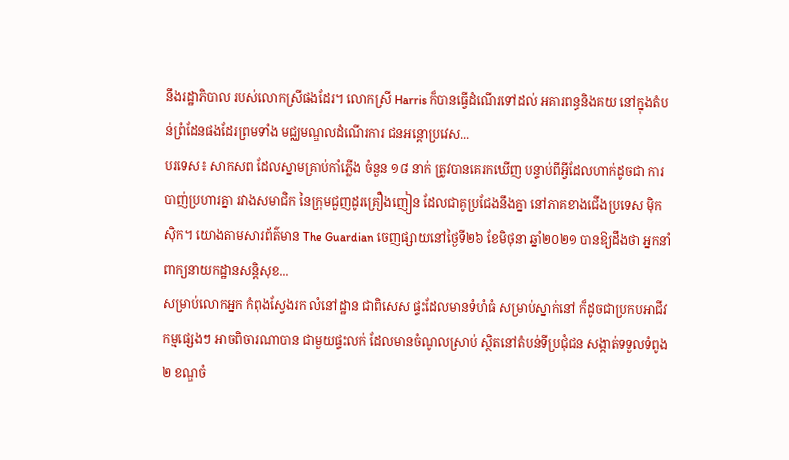នឹងរដ្ឋាភិបាល របស់លោកស្រីផងដែរ។ លោកស្រី Harris ក៏បានធ្វើដំណើរទៅដល់ អគារពន្ធនិងគយ នៅក្នុងតំបន់ព្រំដែនផងដែរព្រមទាំង មជ្ឈមណ្ឌលដំណើរការ ជនអន្តោប្រវេស...
បរទេស៖ សាកសព ដែលស្នាមគ្រាប់កាំភ្លើង ចំនួន ១៨ នាក់ ត្រូវបានគេរកឃើញ បន្ទាប់ពីអ្វីដែលហាក់ដូចជា ការបាញ់ប្រហារគ្នា រវាងសមាជិក នៃក្រុមជួញដូរគ្រឿងញៀន ដែលជាគូប្រជែងនឹងគ្នា នៅភាគខាងជើងប្រទេស ម៉ិកស៊ិក។ យោងតាមសារព័ត៌មាន The Guardian ចេញផ្សាយនៅថ្ងៃទី២៦ ខែមិថុនា ឆ្នាំ២០២១ បានឱ្យដឹងថា អ្នកនាំពាក្យនាយកដ្ឋានសន្តិសុខ...
សម្រាប់លោកអ្នក កំពុងស្វែងរក លំនៅដ្ឋាន ជាពិសេស ផ្ទះដែលមានទំហំធំ សម្រាប់ស្នាក់នៅ ក៏ដូចជាប្រកបអាជីវកម្មផ្សេងៗ អាចពិចារណាបាន ជាមួយផ្ទះលក់ ដែលមានចំណូលស្រាប់ ស្ថិតនៅតំបន់ទីប្រជុំជន សង្កាត់ទទួលទំពូង២ ខណ្ឌចំ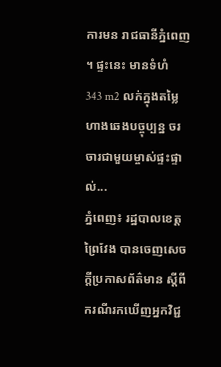ការមន រាជធានីភ្នំពេញ ។ ផ្ទះនេះ មានទំហំ 343 m2 លក់ក្នុងតម្លៃ ហាងឆេងបច្ចុប្បន្ន ចរចារជាមួយម្ចាស់ផ្ទះផ្ទាល់...
ភ្នំពេញ៖ រដ្ឋបាលខេត្តព្រៃវែង បានចេញសេចក្ដីប្រកាសព័ត៌មាន ស្ដីពីករណីរកឃើញអ្នកវិជ្ជ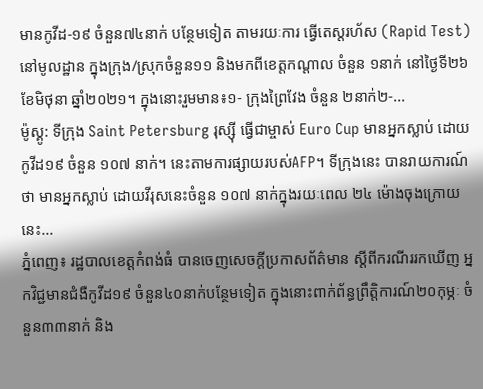មានកូវីដ-១៩ ចំនួន៧៤នាក់ បន្ថែមទៀត តាមរយៈការ ធ្វើតេស្តរហ័ស (Rapid Test) នៅមូលដ្ឋាន ក្នុងក្រុង/ស្រុកចំនួន១១ និងមកពីខេត្តកណ្ដាល ចំនួន ១នាក់ នៅថ្ងៃទី២៦ ខែមិថុនា ឆ្នាំ២០២១។ ក្នុងនោះរួមមាន៖១- ក្រុងព្រៃវែង ចំនួន ២នាក់២-...
ម៉ូស្គូ: ទីក្រុង Saint Petersburg រុស្ស៊ី ធ្វើជាម្ចាស់ Euro Cup មានអ្នកស្លាប់ ដោយកូវីដ១៩ ចំនួន ១០៧ នាក់។ នេះតាមការផ្សាយរបស់AFP។ ទីក្រុងនេះ បានរាយការណ៍ថា មានអ្នកស្លាប់ ដោយវីរុសនេះចំនួន ១០៧ នាក់ក្នុងរយៈពេល ២៤ ម៉ោងចុងក្រោយនេះ...
ភ្នំពេញ៖ រដ្ឋបាលខេត្តកំពង់ធំ បានចេញសេចក្តីប្រកាសព័ត៌មាន ស្តីពីករណីររកឃើញ អ្នកវិជ្ជមានជំងឺកូវីដ១៩ ចំនួន៤០នាក់បន្ថែមទៀត ក្នុងនោះពាក់ព័ន្ធព្រឹត្តិការណ៍២០កុម្ភៈ ចំនួន៣៣នាក់ និង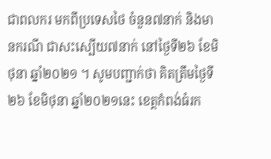ជាពលករ មកពីប្រទេសថៃ ចំនួន៧នាក់ និងមានករណី ជាសះស្បើយ៧នាក់ នៅថ្ងៃទី២៦ ខែមិថុនា ឆ្នាំ២០២១ ។ សូមបញ្ជាក់ថា គិតត្រឹមថ្ងៃទី២៦ ខែមិថុនា ឆ្នាំ២០២១នេះ ខេត្តកំពង់ធំរក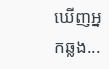ឃើញអ្នកឆ្លង...